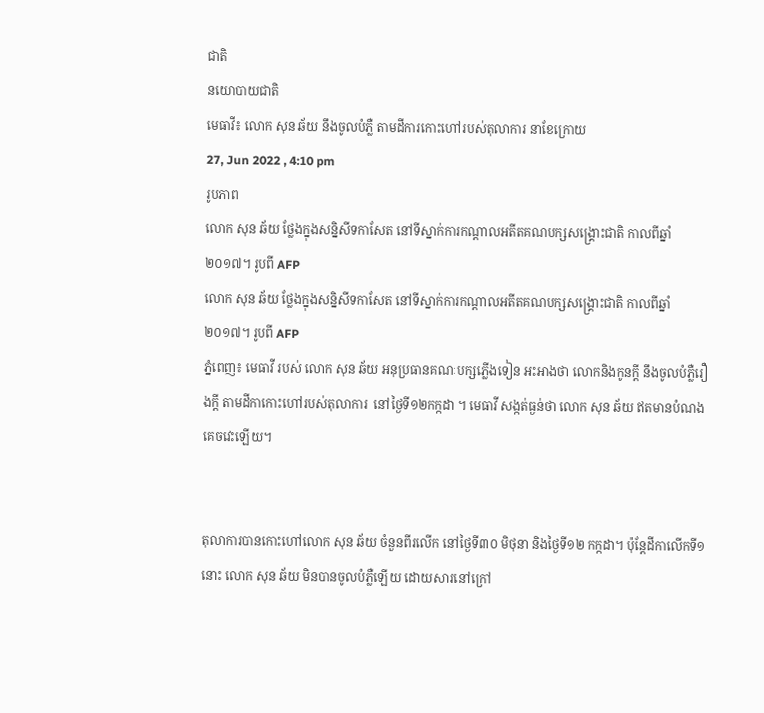ជាតិ
នយោបាយជាតិ
មេធាវី៖ លោក សុន ឆ័យ នឹងចូលបំភ្លឺ តាមដីការកោះហៅរបស់តុលាការ នាខែក្រោយ
27, Jun 2022 , 4:10 pm
រូបភាព
លោក សុន ឆ័យ ថ្លែងក្នុងសន្និសីទកាសែត នៅទីស្នាក់ការកណ្តាលអតីតគណបក្សសង្គ្រោះជាតិ កាលពីឆ្នាំ២០១៧។ រូបពី AFP
លោក សុន ឆ័យ ថ្លែងក្នុងសន្និសីទកាសែត នៅទីស្នាក់ការកណ្តាលអតីតគណបក្សសង្គ្រោះជាតិ កាលពីឆ្នាំ២០១៧។ រូបពី AFP
ភ្នំពេញ៖ មេធាវី របស់ លោក សុន ឆ័យ អនុប្រធានគណៈបក្សភ្លើងទៀន អះអាងថា លោកនិងកូនក្ដី នឹងចូលបំភ្លឺរឿងក្ដី តាមដីកាកោះហៅរបស់តុលាការ  នៅថ្ងៃទី១២កក្កដា ។ មេធាវី សង្កត់ធ្ងន់ថា លោក សុន ឆ័យ ឥតមានបំណងគេចវេះឡើយ។


តុលាការបានកោះហៅលោក សុន ឆ័យ ចំនួនពីរលើក នៅថ្ងៃទី៣០ មិថុនា និងថ្ងៃទី១២ កក្កដា។ ប៉ុន្តែដីកាលើកទី១នោះ លោក សុន ឆ័យ មិនបានចូលបំភ្លឺឡើយ ដោយសារនៅក្រៅ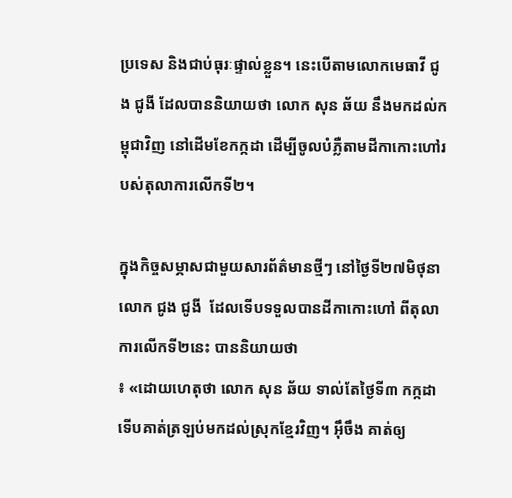ប្រទេស និងជាប់ធុរៈផ្ទាល់ខ្លួន។ នេះបើតាមលោកមេធាវី ជូង ជូងី ដែលបាននិយាយថា លោក សុន ឆ័យ នឹងមកដល់កម្ពុជាវិញ នៅដើមខែកក្កដា ដើម្បីចូលបំភ្លឺតាមដីកាកោះហៅរបស់តុលាការលើកទី២។

ក្នុងកិច្ចសម្ភាសជាមួយសារព័ត៌មានថ្មីៗ នៅថ្ងៃទី២៧មិថុនា លោក ជូង ជូងី  ដែលទើបទទួលបានដីកាកោះហៅ ពីតុលាការលើកទី២នេះ បាននិយាយថា
៖ «ដោយហេតុថា លោក សុន ឆ័យ ទាល់តែថ្ងៃទី៣ កក្កដា ទើបគាត់ត្រឡប់មកដល់ស្រុកខ្មែរវិញ។ អ៊ឹចឹង គាត់ឲ្យ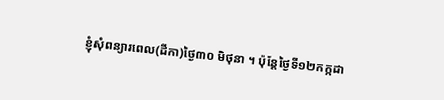ខ្ញុំសុំពន្យារពេល(ដីកា)ថ្ងៃ៣០ មិថុនា ។ ប៉ុន្តែថ្ងៃទី១២កក្កដា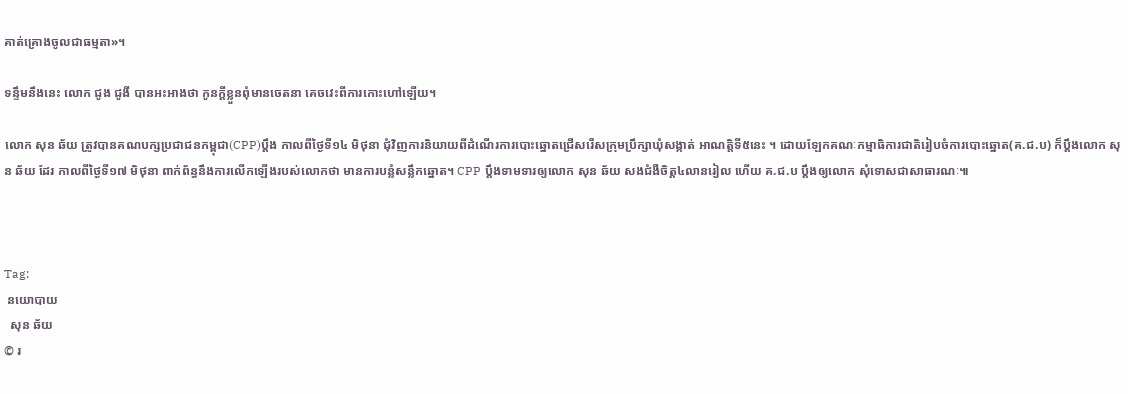គាត់គ្រោងចូលជាធម្មតា»។

ទន្ទឹមនឹងនេះ លោក ជូង ជូងី បានអះអាងថា កូនក្ដីខ្លួនពុំមានចេតនា គេចវេះពីការកោះហៅឡើយ។

លោក សុន ឆ័យ ត្រូវបានគណបក្សប្រជាជនកម្ពុជា(CPP)ប្ដឹង កាលពីថ្ងៃទី១៤ មិថុនា ជុំវិញការនិយាយពីដំណើរការបោះឆ្នោតជ្រើសរើសក្រុមប្រឹក្សាឃុំសង្កាត់ អាណត្តិទី៥នេះ ។ ដោយឡែកគណៈកម្មាធិការជាតិរៀបចំការបោះឆ្នោត(គ.ជ.ប) ក៏ប្ដឹងលោក សុន ឆ័យ ដែរ កាលពីថ្ងៃទី១៧ មិថុនា ពាក់ព័ន្ធនឹងការលើកឡើងរបស់លោកថា មានការបន្លំសន្លឹកឆ្នោត។ CPP ប្ដឹងទាមទារឲ្យលោក សុន ឆ័យ សងជំងឺចិត្ត៤លានរៀល ហើយ គ.ជ.ប ប្ដឹងឲ្យលោក សុំទោសជាសាធារណៈ៕



Tag:
 នយោបាយ
  សុន ឆ័យ
© រ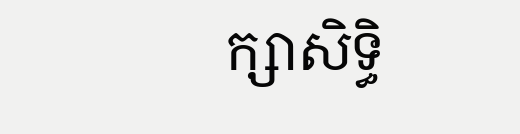ក្សាសិទ្ធិ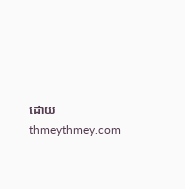ដោយ thmeythmey.com